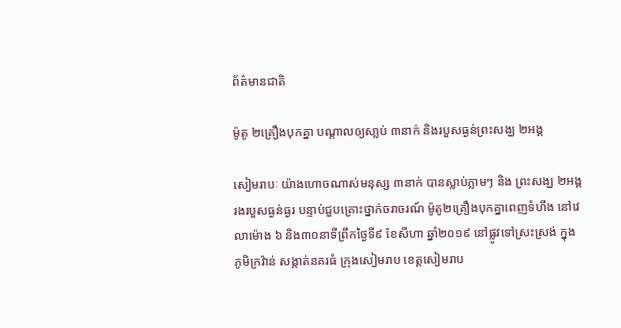ព័ត៌មានជាតិ

ម៉ូតូ ២គ្រឿងបុកគ្នា បណ្ដាលឲ្យសា្លប់ ៣នាក់ និងរបួសធ្ងន់ព្រះសង្ឃ ២អង្គ

សៀមរាបៈ យ៉ាងហោចណាស់មនុស្ស ៣នាក់ បានស្លាប់ភ្លាមៗ និង ព្រះសង្ឃ ២អង្គរងរបួសធ្ងន់ធ្ងរ បន្ទាប់ជួបគ្រោះថ្នាក់ចរាចរណ៍ ម៉ូតូ២គ្រឿងបុកគ្នាពេញទំហឹង នៅវេលាម៉ោង ៦ និង៣០នាទីព្រឹកថ្ងៃទី៩ ខែសីហា ឆ្នាំ២០១៩ នៅផ្លូវទៅស្រះស្រង់ ក្នុងភូមិក្រវ៉ាន់ សង្កាត់នគរធំ ក្រុងសៀមរាប ខេត្តសៀមរាប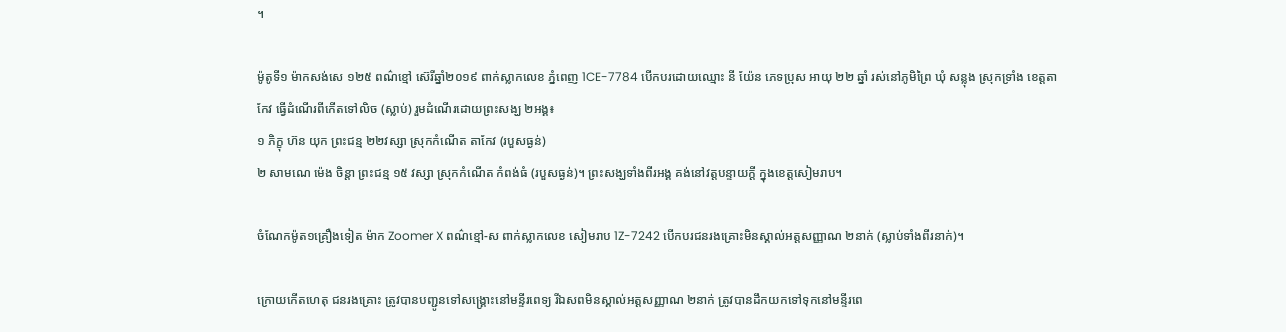។

ម៉ូតូទី១ ម៉ាកសង់សេ ១២៥ ពណ៌ខ្មៅ ស៊េរីឆ្នាំ២០១៩ ពាក់ស្លាកលេខ ភ្នំពេញ 1CE-7784 បើកបរដោយឈ្មោះ នី យ៉ែន ភេទប្រុស អាយុ ២២ ឆ្នាំ រស់នៅភូមិព្រៃ ឃុំ សន្លុង ស្រុកទ្រាំង ខេត្តតាកែវ ធ្វើដំណើរពីកើតទៅលិច (ស្លាប់) រួមដំណើរដោយព្រះសង្ឃ ២អង្គ៖
១ ភិក្ខុ ហ៊ន យុក ព្រះជន្ម ២២វស្សា ស្រុកកំណើត តាកែវ (របួសធ្ងន់)
២ សាមណេ ម៉េង ចិន្តា ព្រះជន្ម ១៥ វស្សា ស្រុកកំណើត កំពង់ធំ (របួសធ្ងន់)។ ព្រះសង្ឃទាំងពីរអង្គ គង់នៅវត្តបន្ទាយក្ដី ក្នុងខេត្តសៀមរាប។

ចំណែកម៉ូត១គ្រឿងទៀត ម៉ាក Zoomer X ពណ៌ខ្មៅ-ស ពាក់ស្លាកលេខ សៀមរាប 1Z-7242 បើកបរជនរងគ្រោះមិនស្គាល់អត្តសញ្ញាណ ២នាក់ (ស្លាប់ទាំងពីរនាក់)។

ក្រោយកើតហេតុ ជនរងគ្រោះ ត្រូវបានបញ្ជូនទៅសង្គ្រោះនៅមន្ទីរពេទ្យ រីឯសពមិនស្គាល់អត្តសញ្ញាណ ២នាក់ ត្រូវបានដឹកយកទៅទុកនៅមន្ទីរពេ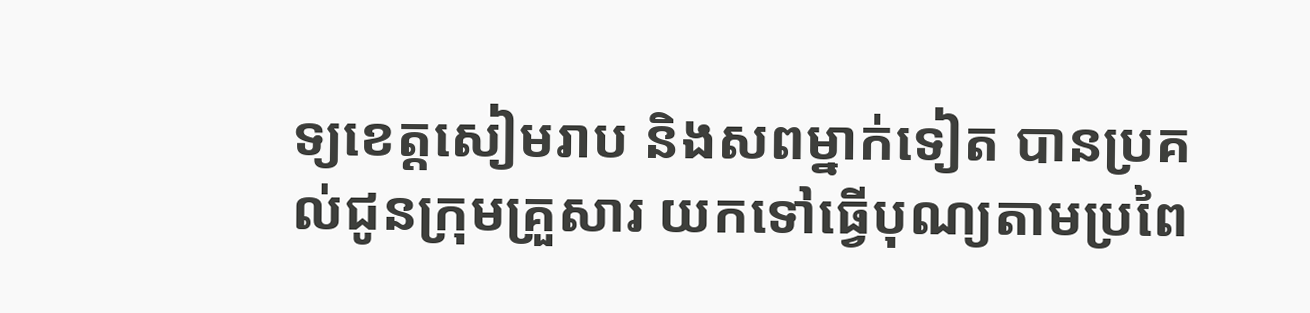ទ្យខេត្តសៀមរាប និងសពម្នាក់ទៀត បានប្រគល់ជូនក្រុមគ្រួសារ យកទៅធ្វើបុណ្យតាមប្រពៃ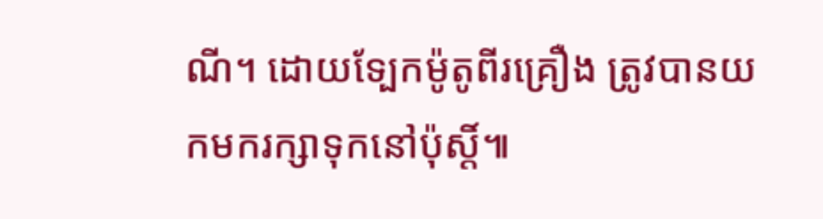ណី។ ដោយទ្បែកម៉ូតូពីរគ្រឿង ត្រូវបានយកមករក្សាទុកនៅប៉ុស្តិ៍៕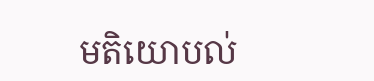មតិយោបល់